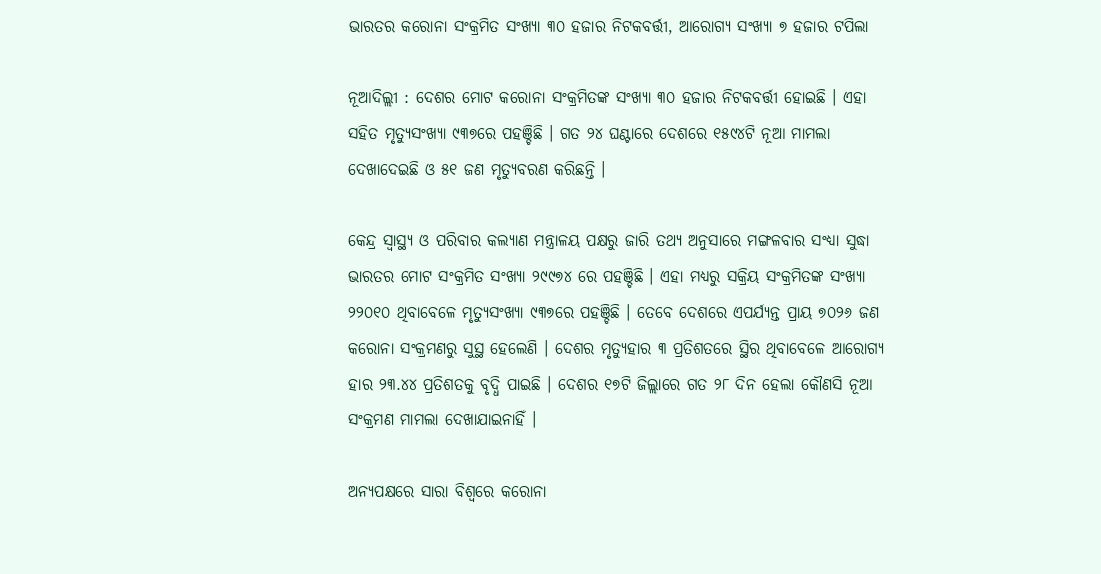ଭାରତର କରୋନା ସଂକ୍ରମିତ ସଂଖ୍ୟା ୩୦ ହଜାର ନିଟକବର୍ତ୍ତୀ, ଆରୋଗ୍ୟ ସଂଖ୍ୟା ୭ ହଜାର ଟପିଲା

ନୂଆଦିଲ୍ଲୀ : ଦେଶର ମୋଟ କରୋନା ସଂକ୍ରମିତଙ୍କ ସଂଖ୍ୟା ୩୦ ହଜାର ନିଟକବର୍ତ୍ତୀ ହୋଇଛି । ଏହା ସହିତ ମୃତ୍ୟୁସଂଖ୍ୟା ୯୩୭ରେ ପହଞ୍ଚିଛି । ଗତ ୨୪ ଘଣ୍ଟାରେ ଦେଶରେ ୧୫୯୪ଟି ନୂଆ ମାମଲା ଦେଖାଦେଇଛି ଓ ୫୧ ଜଣ ମୃତ୍ୟୁବରଣ କରିଛନ୍ତି ।

କେନ୍ଦ୍ର ସ୍ୱାସ୍ଥ୍ୟ ଓ ପରିବାର କଲ୍ୟାଣ ମନ୍ତ୍ରାଳୟ ପକ୍ଷରୁ ଜାରି ତଥ୍ୟ ଅନୁସାରେ ମଙ୍ଗଳବାର ସଂଧ୍ୟା ସୁଦ୍ଧା ଭାରତର ମୋଟ ସଂକ୍ରମିତ ସଂଖ୍ୟା ୨୯୯୭୪ ରେ ପହଞ୍ଚିଛି । ଏହା ମଧ୍ୟରୁ ସକ୍ରିୟ ସଂକ୍ରମିତଙ୍କ ସଂଖ୍ୟା ୨୨୦୧୦ ଥିବାବେଳେ ମୃତ୍ୟୁସଂଖ୍ୟା ୯୩୭ରେ ପହଞ୍ଚିଛି । ତେବେ ଦେଶରେ ଏପର୍ଯ୍ୟନ୍ତ ପ୍ରାୟ ୭୦୨୬ ଜଣ କରୋନା ସଂକ୍ରମଣରୁ ସୁସ୍ଥ ହେଲେଣି । ଦେଶର ମୃତ୍ୟୁହାର ୩ ପ୍ରତିଶତରେ ସ୍ଥିର ଥିବାବେଳେ ଆରୋଗ୍ୟ ହାର ୨୩.୪୪ ପ୍ରତିଶତକୁ ବୃଦ୍ଧି ପାଇଛି । ଦେଶର ୧୭ଟି ଜିଲ୍ଲାରେ ଗତ ୨୮ ଦିନ ହେଲା କୌଣସି ନୂଆ ସଂକ୍ରମଣ ମାମଲା ଦେଖାଯାଇନାହିଁ ।

ଅନ୍ୟପକ୍ଷରେ ସାରା ବିଶ୍ୱରେ କରୋନା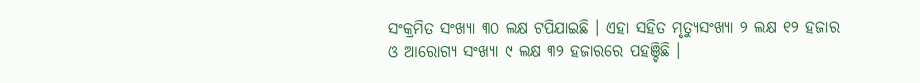ସଂକ୍ରମିତ ସଂଖ୍ୟା ୩୦ ଲକ୍ଷ ଟପିଯାଇଛି । ଏହା ସହିତ ମୃତ୍ୟୁସଂଖ୍ୟା ୨ ଲକ୍ଷ ୧୨ ହଜାର ଓ ଆରୋଗ୍ୟ ସଂଖ୍ୟା ୯ ଲକ୍ଷ ୩୨ ହଜାରରେ ପହଞ୍ଚିଛି ।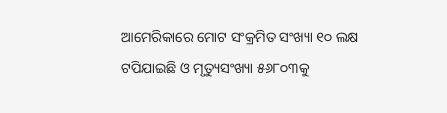ଆମେରିକାରେ ମୋଟ ସଂକ୍ରମିତ ସଂଖ୍ୟା ୧୦ ଲକ୍ଷ ଟପିଯାଇଛି ଓ ମୃତ୍ୟୁସଂଖ୍ୟା ୫୬୮୦୩କୁ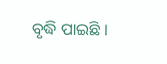ବୃଦ୍ଧି ପାଇଛି ।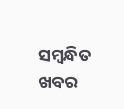ସମ୍ବନ୍ଧିତ ଖବର